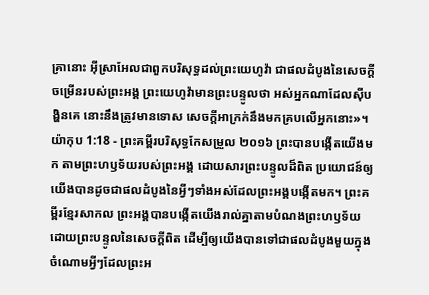គ្រានោះ អ៊ីស្រាអែលជាពួកបរិសុទ្ធដល់ព្រះយេហូវ៉ា ជាផលដំបូងនៃសេចក្ដីចម្រើនរបស់ព្រះអង្គ ព្រះយេហូវ៉ាមានព្រះបន្ទូលថា អស់អ្នកណាដែលស៊ីបង្ហិនគេ នោះនឹងត្រូវមានទោស សេចក្ដីអាក្រក់នឹងមកគ្របលើអ្នកនោះ»។
យ៉ាកុប 1:18 - ព្រះគម្ពីរបរិសុទ្ធកែសម្រួល ២០១៦ ព្រះបានបង្កើតយើងមក តាមព្រះហឫទ័យរបស់ព្រះអង្គ ដោយសារព្រះបន្ទូលដ៏ពិត ប្រយោជន៍ឲ្យយើងបានដូចជាផលដំបូងនៃអ្វីៗទាំងអស់ដែលព្រះអង្គបង្កើតមក។ ព្រះគម្ពីរខ្មែរសាកល ព្រះអង្គបានបង្កើតយើងរាល់គ្នាតាមបំណងព្រះហឫទ័យ ដោយព្រះបន្ទូលនៃសេចក្ដីពិត ដើម្បីឲ្យយើងបានទៅជាផលដំបូងមួយក្នុងចំណោមអ្វីៗដែលព្រះអ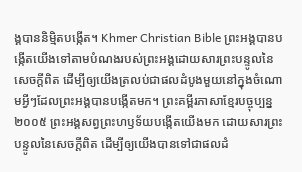ង្គបាននិម្មិតបង្កើត។ Khmer Christian Bible ព្រះអង្គបានបង្កើតយើងទៅតាមបំណងរបស់ព្រះអង្គដោយសារព្រះបន្ទូលនៃសេចក្ដីពិត ដើម្បីឲ្យយើងត្រលប់ជាផលដំបូងមួយនៅក្នុងចំណោមអ្វីៗដែលព្រះអង្គបានបង្កើតមក។ ព្រះគម្ពីរភាសាខ្មែរបច្ចុប្បន្ន ២០០៥ ព្រះអង្គសព្វព្រះហឫទ័យបង្កើតយើងមក ដោយសារព្រះបន្ទូលនៃសេចក្ដីពិត ដើម្បីឲ្យយើងបានទៅជាផលដំ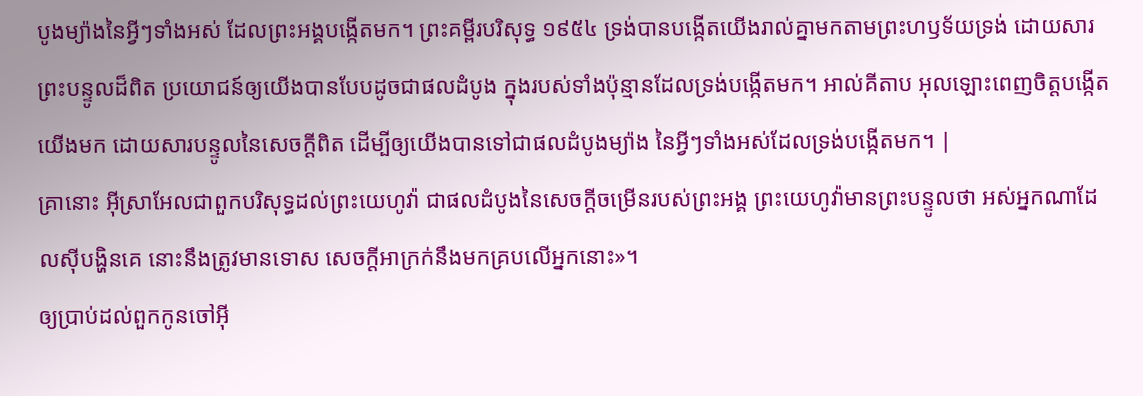បូងម្យ៉ាងនៃអ្វីៗទាំងអស់ ដែលព្រះអង្គបង្កើតមក។ ព្រះគម្ពីរបរិសុទ្ធ ១៩៥៤ ទ្រង់បានបង្កើតយើងរាល់គ្នាមកតាមព្រះហឫទ័យទ្រង់ ដោយសារព្រះបន្ទូលដ៏ពិត ប្រយោជន៍ឲ្យយើងបានបែបដូចជាផលដំបូង ក្នុងរបស់ទាំងប៉ុន្មានដែលទ្រង់បង្កើតមក។ អាល់គីតាប អុលឡោះពេញចិត្តបង្កើតយើងមក ដោយសារបន្ទូលនៃសេចក្ដីពិត ដើម្បីឲ្យយើងបានទៅជាផលដំបូងម្យ៉ាង នៃអ្វីៗទាំងអស់ដែលទ្រង់បង្កើតមក។ |
គ្រានោះ អ៊ីស្រាអែលជាពួកបរិសុទ្ធដល់ព្រះយេហូវ៉ា ជាផលដំបូងនៃសេចក្ដីចម្រើនរបស់ព្រះអង្គ ព្រះយេហូវ៉ាមានព្រះបន្ទូលថា អស់អ្នកណាដែលស៊ីបង្ហិនគេ នោះនឹងត្រូវមានទោស សេចក្ដីអាក្រក់នឹងមកគ្របលើអ្នកនោះ»។
ឲ្យប្រាប់ដល់ពួកកូនចៅអ៊ី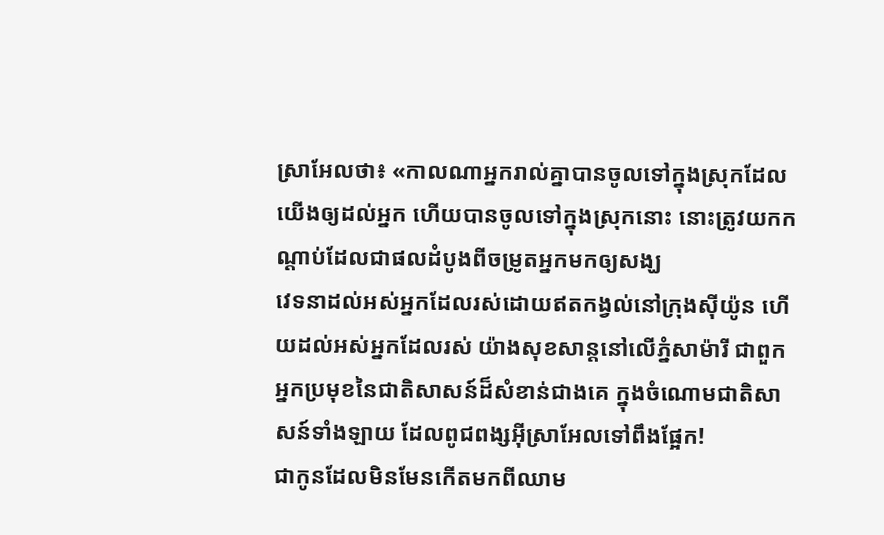ស្រាអែលថា៖ «កាលណាអ្នករាល់គ្នាបានចូលទៅក្នុងស្រុកដែលយើងឲ្យដល់អ្នក ហើយបានចូលទៅក្នុងស្រុកនោះ នោះត្រូវយកកណ្ដាប់ដែលជាផលដំបូងពីចម្រូតអ្នកមកឲ្យសង្ឃ
វេទនាដល់អស់អ្នកដែលរស់ដោយឥតកង្វល់នៅក្រុងស៊ីយ៉ូន ហើយដល់អស់អ្នកដែលរស់ យ៉ាងសុខសាន្តនៅលើភ្នំសាម៉ារី ជាពួកអ្នកប្រមុខនៃជាតិសាសន៍ដ៏សំខាន់ជាងគេ ក្នុងចំណោមជាតិសាសន៍ទាំងឡាយ ដែលពូជពង្សអ៊ីស្រាអែលទៅពឹងផ្អែក!
ជាកូនដែលមិនមែនកើតមកពីឈាម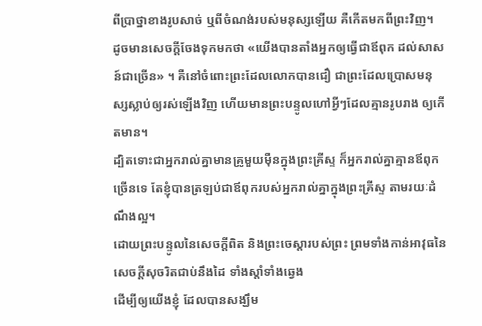ពីប្រាថ្នាខាងរូបសាច់ ឬពីចំណង់របស់មនុស្សឡើយ គឺកើតមកពីព្រះវិញ។
ដូចមានសេចក្តីចែងទុកមកថា «យើងបានតាំងអ្នកឲ្យធ្វើជាឪពុក ដល់សាសន៍ជាច្រើន» ។ គឺនៅចំពោះព្រះដែលលោកបានជឿ ជាព្រះដែលប្រោសមនុស្សស្លាប់ឲ្យរស់ឡើងវិញ ហើយមានព្រះបន្ទូលហៅអ្វីៗដែលគ្មានរូបរាង ឲ្យកើតមាន។
ដ្បិតទោះជាអ្នករាល់គ្នាមានគ្រូមួយម៉ឺនក្នុងព្រះគ្រីស្ទ ក៏អ្នករាល់គ្នាគ្មានឪពុកច្រើនទេ តែខ្ញុំបានត្រឡប់ជាឪពុករបស់អ្នករាល់គ្នាក្នុងព្រះគ្រីស្ទ តាមរយៈដំណឹងល្អ។
ដោយព្រះបន្ទូលនៃសេចក្ដីពិត និងព្រះចេស្តារបស់ព្រះ ព្រមទាំងកាន់អាវុធនៃសេចក្ដីសុចរិតជាប់នឹងដៃ ទាំងស្តាំទាំងឆ្វេង
ដើម្បីឲ្យយើងខ្ញុំ ដែលបានសង្ឃឹម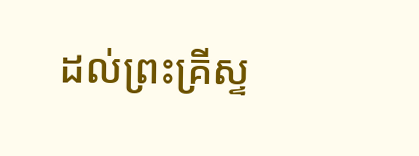ដល់ព្រះគ្រីស្ទ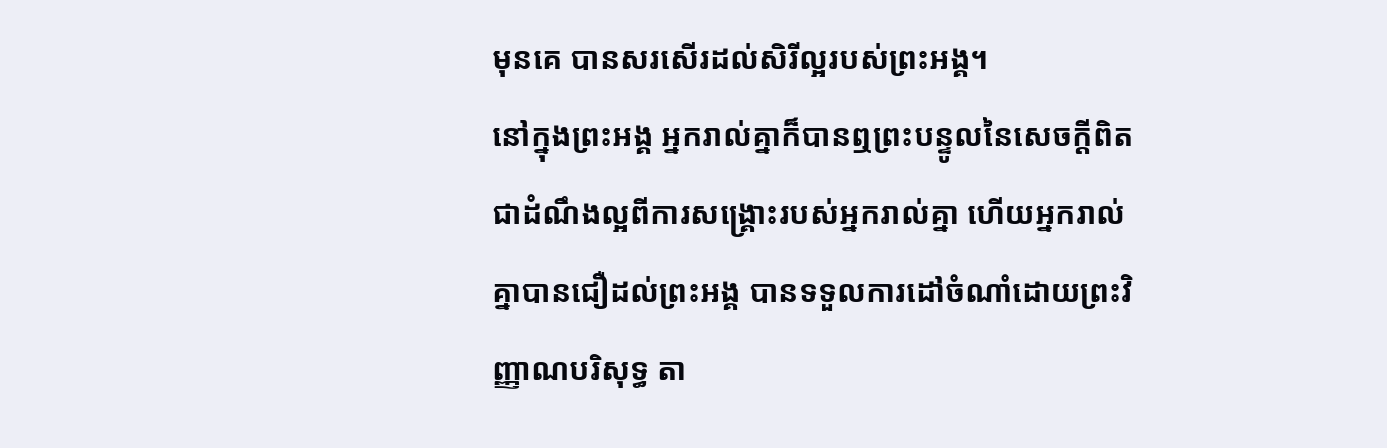មុនគេ បានសរសើរដល់សិរីល្អរបស់ព្រះអង្គ។
នៅក្នុងព្រះអង្គ អ្នករាល់គ្នាក៏បានឮព្រះបន្ទូលនៃសេចក្តីពិត ជាដំណឹងល្អពីការសង្គ្រោះរបស់អ្នករាល់គ្នា ហើយអ្នករាល់គ្នាបានជឿដល់ព្រះអង្គ បានទទួលការដៅចំណាំដោយព្រះវិញ្ញាណបរិសុទ្ធ តា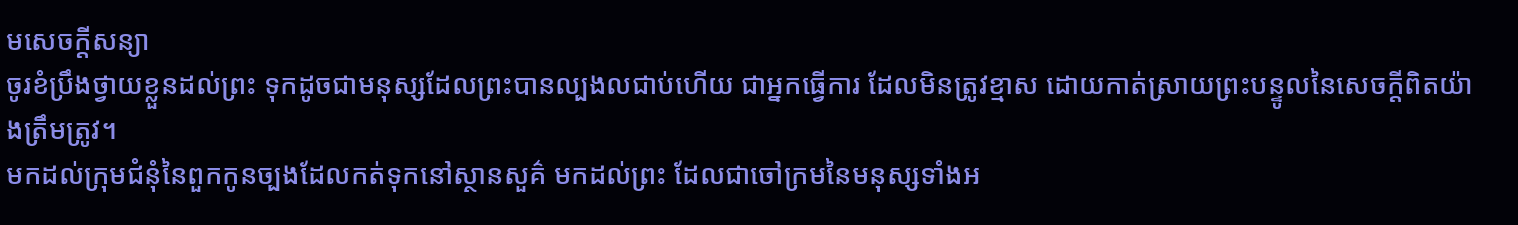មសេចក្តីសន្យា
ចូរខំប្រឹងថ្វាយខ្លួនដល់ព្រះ ទុកដូចជាមនុស្សដែលព្រះបានល្បងលជាប់ហើយ ជាអ្នកធ្វើការ ដែលមិនត្រូវខ្មាស ដោយកាត់ស្រាយព្រះបន្ទូលនៃសេចក្ដីពិតយ៉ាងត្រឹមត្រូវ។
មកដល់ក្រុមជំនុំនៃពួកកូនច្បងដែលកត់ទុកនៅស្ថានសួគ៌ មកដល់ព្រះ ដែលជាចៅក្រមនៃមនុស្សទាំងអ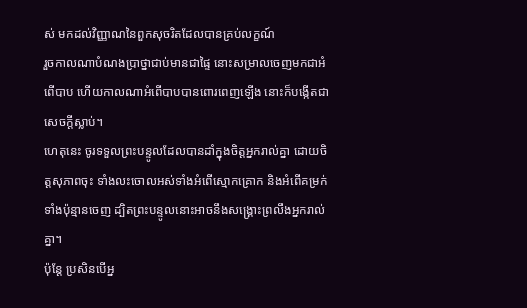ស់ មកដល់វិញ្ញាណនៃពួកសុចរិតដែលបានគ្រប់លក្ខណ៍
រួចកាលណាបំណងប្រាថ្នាជាប់មានជាផ្ទៃ នោះសម្រាលចេញមកជាអំពើបាប ហើយកាលណាអំពើបាបបានពោរពេញឡើង នោះក៏បង្កើតជាសេចក្តីស្លាប់។
ហេតុនេះ ចូរទទួលព្រះបន្ទូលដែលបានដាំក្នុងចិត្តអ្នករាល់គ្នា ដោយចិត្តសុភាពចុះ ទាំងលះចោលអស់ទាំងអំពើស្មោកគ្រោក និងអំពើគម្រក់ទាំងប៉ុន្មានចេញ ដ្បិតព្រះបន្ទូលនោះអាចនឹងសង្គ្រោះព្រលឹងអ្នករាល់គ្នា។
ប៉ុន្តែ ប្រសិនបើអ្ន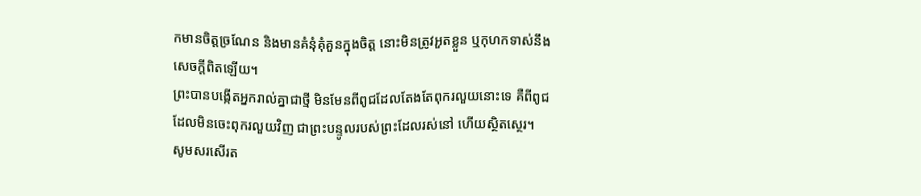កមានចិត្តច្រណែន និងមានគំនុំគុំគួនក្នុងចិត្ត នោះមិនត្រូវអួតខ្លួន ឬកុហកទាស់នឹងសេចក្តីពិតឡើយ។
ព្រះបានបង្កើតអ្នករាល់គ្នាជាថ្មី មិនមែនពីពូជដែលតែងតែពុករលួយនោះទេ គឺពីពូជដែលមិនចេះពុករលួយវិញ ជាព្រះបន្ទូលរបស់ព្រះដែលរស់នៅ ហើយស្ថិតស្ថេរ។
សូមសរសើរត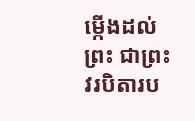ម្កើងដល់ព្រះ ជាព្រះវរបិតារប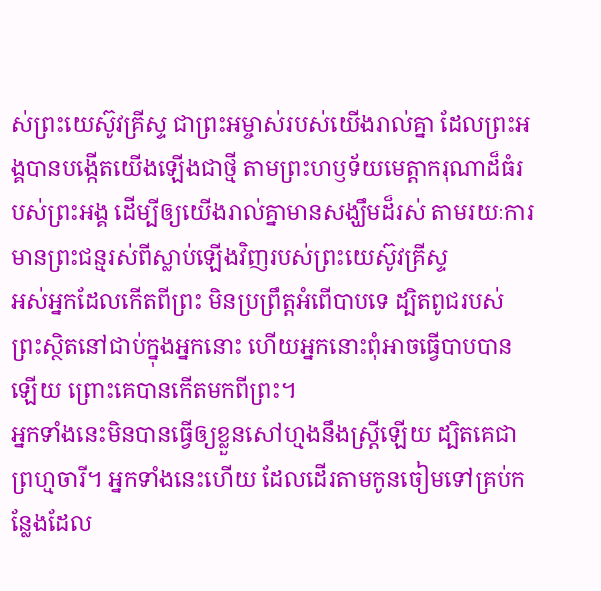ស់ព្រះយេស៊ូវគ្រីស្ទ ជាព្រះអម្ចាស់របស់យើងរាល់គ្នា ដែលព្រះអង្គបានបង្កើតយើងឡើងជាថ្មី តាមព្រះហឫទ័យមេត្តាករុណាដ៏ធំរបស់ព្រះអង្គ ដើម្បីឲ្យយើងរាល់គ្នាមានសង្ឃឹមដ៏រស់ តាមរយៈការមានព្រះជន្មរស់ពីស្លាប់ឡើងវិញរបស់ព្រះយេស៊ូវគ្រីស្ទ
អស់អ្នកដែលកើតពីព្រះ មិនប្រព្រឹត្តអំពើបាបទេ ដ្បិតពូជរបស់ព្រះស្ថិតនៅជាប់ក្នុងអ្នកនោះ ហើយអ្នកនោះពុំអាចធ្វើបាបបានឡើយ ព្រោះគេបានកើតមកពីព្រះ។
អ្នកទាំងនេះមិនបានធ្វើឲ្យខ្លួនសៅហ្មងនឹងស្ត្រីឡើយ ដ្បិតគេជាព្រហ្មចារី។ អ្នកទាំងនេះហើយ ដែលដើរតាមកូនចៀមទៅគ្រប់កន្លែងដែល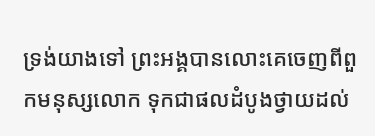ទ្រង់យាងទៅ ព្រះអង្គបានលោះគេចេញពីពួកមនុស្សលោក ទុកជាផលដំបូងថ្វាយដល់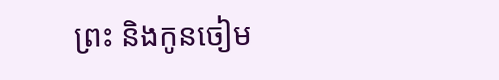ព្រះ និងកូនចៀម